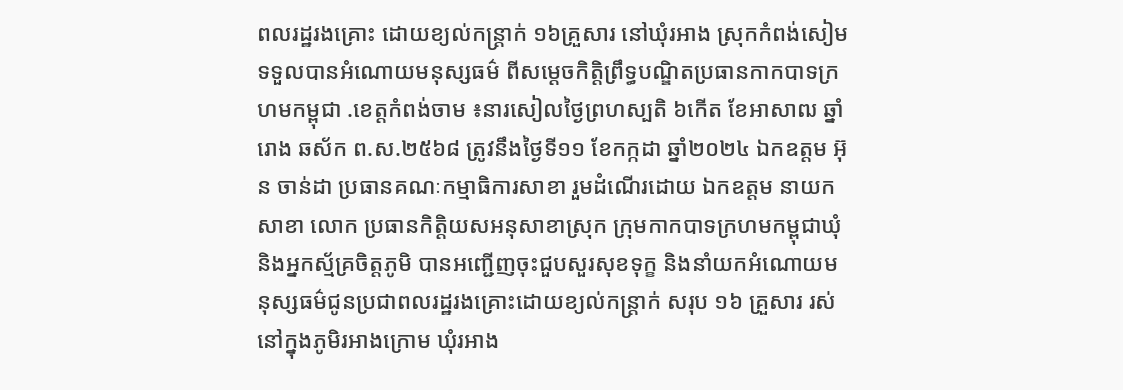ពលរដ្ឋរងគ្រោះ ដោយខ្យល់កន្ត្រាក់ ១៦គ្រួសារ នៅឃុំរអាង ស្រុកកំពង់សៀម ទទួលបានអំណោយមនុស្សធម៌ ពីសម្តេចកិត្តិព្រឹទ្ធបណ្ឌិតប្រធានកាកបាទក្រហមកម្ពុជា .ខេត្តកំពង់ចាម ៖នារសៀលថ្ងៃព្រហស្បតិ ៦កើត ខែអាសាឍ ឆ្នាំរោង ឆស័ក ព.ស.២៥៦៨ ត្រូវនឹងថ្ងៃទី១១ ខែកក្កដា ឆ្នាំ២០២៤ ឯកឧត្តម អ៊ុន ចាន់ដា ប្រធានគណៈកម្មាធិការសាខា រួមដំណើរដោយ ឯកឧត្តម នាយកសាខា លោក ប្រធានកិត្តិយសអនុសាខាស្រុក ក្រុមកាកបាទក្រហមកម្ពុជាឃុំ និងអ្នកស្ម័គ្រចិត្តភូមិ បានអញ្ជើញចុះជួបសួរសុខទុក្ខ និងនាំយកអំណោយមនុស្សធម៌ជូនប្រជាពលរដ្ឋរងគ្រោះដោយខ្យល់កន្ត្រាក់ សរុប ១៦ គ្រួសារ រស់នៅក្នុងភូមិរអាងក្រោម ឃុំរអាង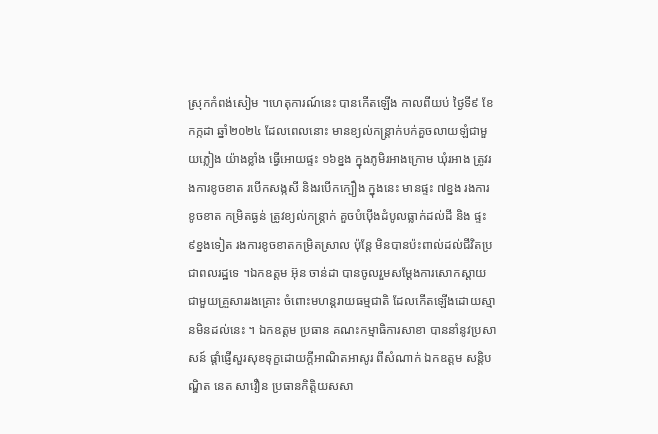ស្រុកកំពង់សៀម ។ហេតុការណ៍នេះ បានកើតឡើង កាលពីយប់ ថ្ងៃទី៩ ខែកក្កដា ឆ្នាំ២០២៤ ដែលពេលនោះ មានខ្យល់កន្ត្រាក់បក់គួចលាយឡំជាមួយភ្លៀង យ៉ាងខ្លាំង ធ្វើអោយផ្ទះ ១៦ខ្នង ក្នុងភូមិរអាងក្រោម ឃុំរអាង ត្រូវរងការខូចខាត របើកសង្កសី និងរបើកក្បឿង ក្នុងនេះ មានផ្ទះ ៧ខ្នង រងការខូចខាត កម្រិតធ្ងន់ ត្រូវខ្យល់កន្ត្រាក់ គួចបំប៉ើងដំបូលធ្លាក់ដល់ដី និង ផ្ទះ ៩ខ្នងទៀត រងការខូចខាតកម្រិតស្រាល ប៉ុន្តែ មិនបានប៉ះពាល់ដល់ជីវិតប្រជាពលរដ្ឋទេ ។ឯកឧត្តម អ៊ុន ចាន់ដា បានចូលរួមសម្តែងការសោកស្តាយជាមួយគ្រួសាររងគ្រោះ ចំពោះមហន្តរាយធម្មជាតិ ដែលកើតឡើងដោយស្មានមិនដល់នេះ ។ ឯកឧត្តម ប្រធាន គណះកម្មាធិការសាខា បាននាំនូវប្រសាសន៍ ផ្ដាំផ្ញើសួរសុខទុក្ខដោយក្តីអាណិតអាសូរ ពីសំណាក់ ឯកឧត្តម សន្តិបណ្ឌិត នេត សាវឿន ប្រធានកិត្តិយសសា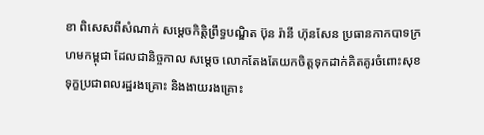ខា ពិសេសពីសំណាក់ សម្ដេចកិត្តិព្រឹទ្ធបណ្ឌិត ប៊ុន រ៉ានី ហ៊ុនសែន ប្រធានកាកបាទក្រហមកម្ពុជា ដែលជានិច្ចកាល សម្តេច លោកតែងតែយកចិត្តទុកដាក់គិតគូរចំពោះសុខទុក្ខប្រជាពលរដ្ឋរងគ្រោះ និងងាយរងគ្រោះ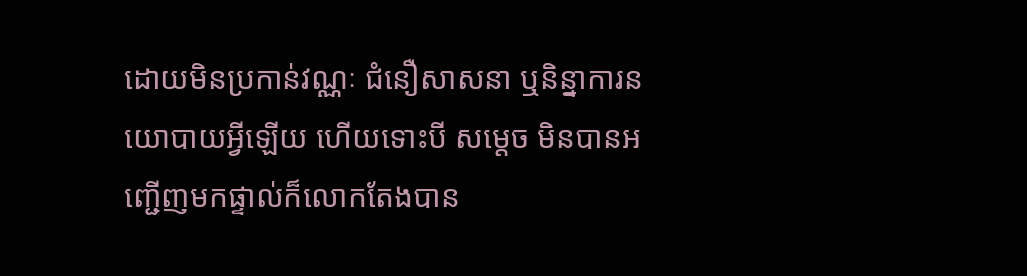ដោយមិនប្រកាន់វណ្ណៈ ជំនឿសាសនា ឬនិន្នាការនយោបាយអ្វីឡើយ ហើយទោះបី សម្តេច មិនបានអញ្ជើញមកផ្ទាល់ក៏លោកតែងបាន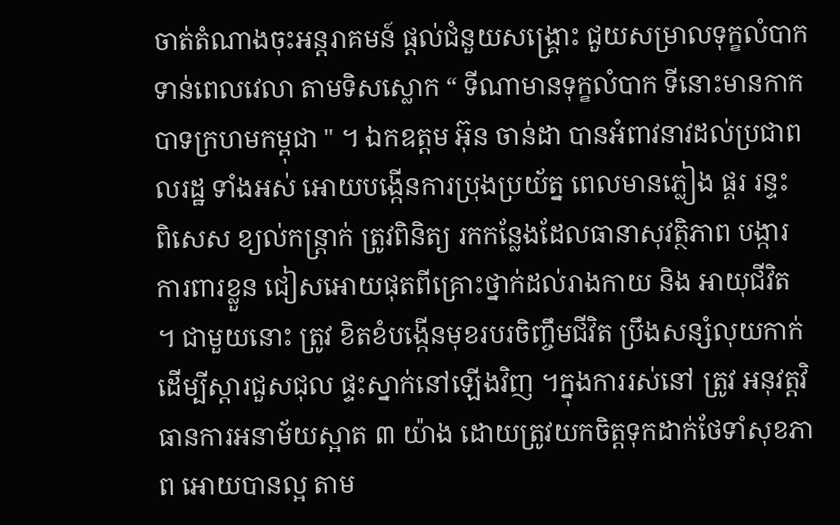ចាត់តំណាងចុះអន្តរាគមន៍ ផ្តល់ជំនួយសង្រ្គោះ ជួយសម្រាលទុក្ខលំបាក ទាន់ពេលវេលា តាមទិសស្លោក “ ទីណាមានទុក្ខលំបាក ទីនោះមានកាកបាទក្រហមកម្ពុជា " ។ ឯកឧត្តម អ៊ុន ចាន់ដា បានអំពាវនាវដល់ប្រជាពលរដ្ឋ ទាំងអស់ អោយបង្កើនការប្រុងប្រយ័ត្ន ពេលមានភ្លៀង ផ្គរ រន្ទះ ពិសេស ខ្យល់កន្ត្រាក់ ត្រូវពិនិត្យ រកកន្លែងដែលធានាសុវត្ថិភាព បង្ការការពារខ្លួន ជៀសអោយផុតពីគ្រោះថ្នាក់ដល់រាងកាយ និង អាយុជីវិត ។ ជាមួយនោះ ត្រូវ ខិតខំបង្កើនមុខរបរចិញ្ចឹមជីវិត ប្រឹងសន្សំលុយកាក់ ដើម្បីស្តារជួសជុល ផ្ទះស្នាក់នៅឡើងវិញ ។ក្នុងការរស់នៅ ត្រូវ អនុវត្តវិធានការអនាម័យស្អាត ៣ យ៉ាង ដោយត្រូវយកចិត្តទុកដាក់ថែទាំសុខភាព អោយបានល្អ តាម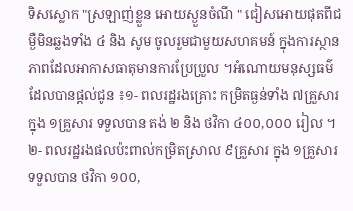ទិសស្លោក "ស្រឡាញ់ខ្លួន អោយស្ងួនចំណី " ជៀសអោយផុតពីជម្ងឺមិនឆ្លងទាំង ៤ និង សូម ចូលរួមជាមួយសហគមន៍ ក្នុងការស្ថានភាពដែលអាកាសធាតុមានការប្រែប្រួល ។អំណោយមនុស្សធម៌ដែលបានផ្ដល់ជូន ៖១- ពលរដ្ឋរងគ្រោះ កម្រិតធ្ងន់ទាំង ៧គ្រួសារ ក្នុង ១គ្រួសារ ទទួលបាន តង់ ២ និង ថវិកា ៤០០,០០០ រៀល ។២- ពលរដ្ឋរងផលប៉ះពាល់កម្រិតស្រាល ៩គ្រួសារ ក្នុង ១គ្រួសារ ទទួលបាន ថវិកា ១០០,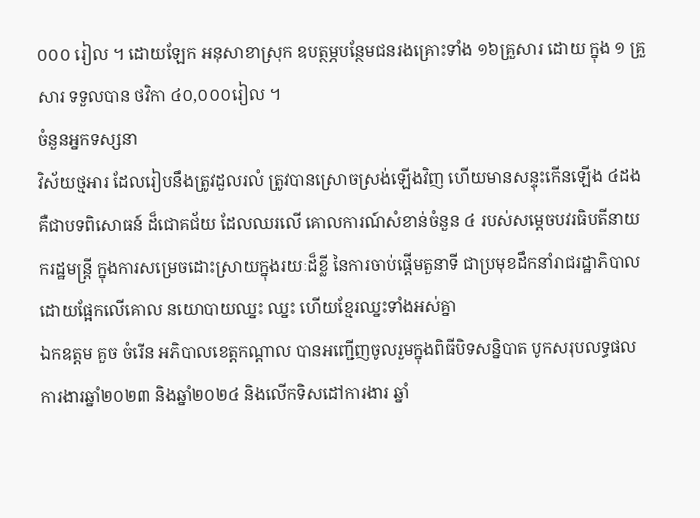០០០ រៀល ។ ដោយឡែក អនុសាខាស្រុក ឧបត្ថម្ភបន្ថែមជនរងគ្រោះទាំង ១៦គ្រួសារ ដោយ ក្នុង ១ គ្រួសារ ទទួលបាន ថវិកា ៤០,០០០រៀល ។
ចំនួនអ្នកទស្សនា
វិស័យថ្មអារ ដែលរៀបនឹងត្រូវដួលរលំ ត្រូវបានស្រោចស្រង់ឡើងវិញ ហើយមានសន្ទុះកើនឡើង ៤ដង គឺជាបទពិសោធន៍ ដ៏ជោគជ័យ ដែលឈរលើ គោលការណ៍សំខាន់ចំនួន ៤ របស់សម្តេចបវរធិបតីនាយករដ្ឋមន្ត្រី ក្នុងការសម្រេចដោះស្រាយក្នុងរយៈដ៏ខ្លី នៃការចាប់ផ្តើមតួនាទី ជាប្រមុខដឹកនាំរាជរដ្ឋាភិបាល ដោយផ្អែកលើគោល នយោបាយឈ្នះ ឈ្នះ ហើយខ្មែរឈ្នះទាំងអស់គ្នា
ឯកឧត្តម គួច ចំរើន អភិបាលខេត្តកណ្ដាល បានអញ្ជើញចូលរួមក្នុងពិធីបិទសន្និបាត បូកសរុបលទ្ធផលការងារឆ្នាំ២០២៣ និងឆ្នាំ២០២៤ និងលើកទិសដៅការងារ ឆ្នាំ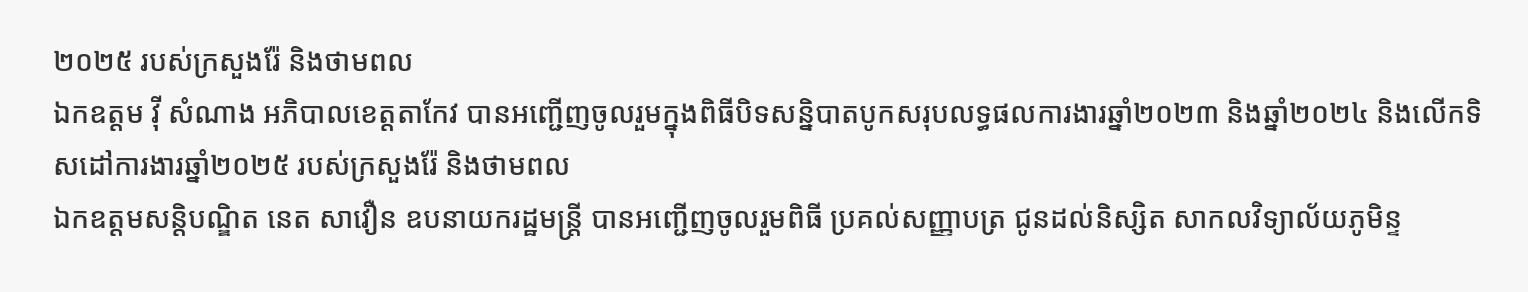២០២៥ របស់ក្រសួងរ៉ែ និងថាមពល
ឯកឧត្តម វ៉ី សំណាង អភិបាលខេត្តតាកែវ បានអញ្ជើញចូលរួមក្នុងពិធីបិទសន្និបាតបូកសរុបលទ្ធផលការងារឆ្នាំ២០២៣ និងឆ្នាំ២០២៤ និងលើកទិសដៅការងារឆ្នាំ២០២៥ របស់ក្រសួងរ៉ែ និងថាមពល
ឯកឧត្តមសន្តិបណ្ឌិត នេត សាវឿន ឧបនាយករដ្ឋមន្រ្តី បានអញ្ជើញចូលរួមពិធី ប្រគល់សញ្ញាបត្រ ជូនដល់និស្សិត សាកលវិទ្យាល័យភូមិន្ទ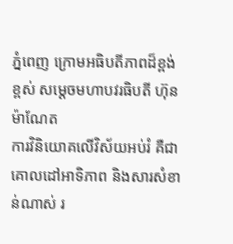ភ្នំពេញ ក្រោមអធិបតីភាពដ៏ខ្ពង់ខ្ពស់ សម្តេចមហាបវរធិបតី ហ៊ុន ម៉ាណែត
ការវិនិយោគលើវិស័យអប់រំ គឺជាគោលដៅអាទិភាព និងសារសំខាន់ណាស់ រ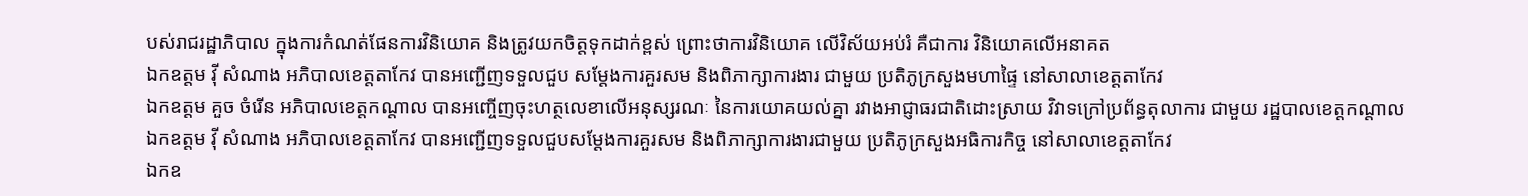បស់រាជរដ្ឋាភិបាល ក្នុងការកំណត់ផែនការវិនិយោគ និងត្រូវយកចិត្តទុកដាក់ខ្ពស់ ព្រោះថាការវិនិយោគ លើវិស័យអប់រំ គឺជាការ វិនិយោគលើអនាគត
ឯកឧត្តម វ៉ី សំណាង អភិបាលខេត្តតាកែវ បានអញ្ជើញទទួលជួប សម្តែងការគួរសម និងពិភាក្សាការងារ ជាមួយ ប្រតិភូក្រសួងមហាផ្ទៃ នៅសាលាខេត្តតាកែវ
ឯកឧត្តម គួច ចំរើន អភិបាលខេត្តកណ្តាល បានអញ្ចើញចុះហត្ថលេខាលើអនុស្សរណៈ នៃការយោគយល់គ្នា រវាងអាជ្ញាធរជាតិដោះស្រាយ វិវាទក្រៅប្រព័ន្ធតុលាការ ជាមួយ រដ្ឋបាលខេត្តកណ្តាល
ឯកឧត្តម វ៉ី សំណាង អភិបាលខេត្តតាកែវ បានអញ្ជើញទទួលជួបសម្តែងការគួរសម និងពិភាក្សាការងារជាមួយ ប្រតិភូក្រសួងអធិការកិច្ច នៅសាលាខេត្តតាកែវ
ឯកឧ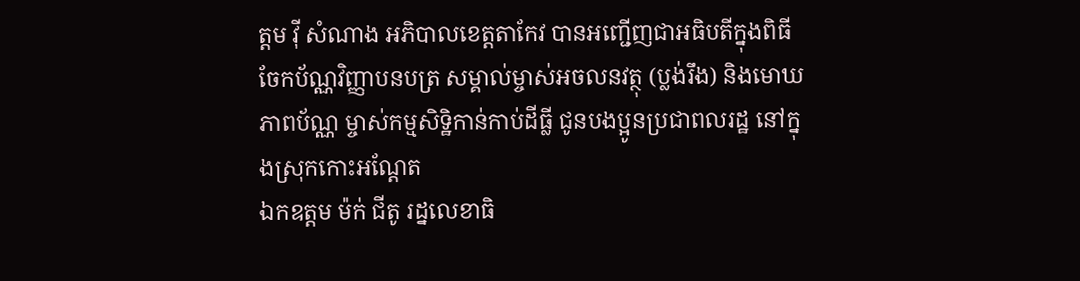ត្តម វ៉ី សំណាង អភិបាលខេត្តតាកែវ បានអញ្ជេីញជាអធិបតីក្នុងពិធី ចែកប័ណ្ណវិញ្ញាបនបត្រ សម្គាល់ម្ចាស់អចលនវត្ថុ (ប្លង់រឹង) និងមោឃភាពប័ណ្ណ ម្ចាស់កម្មសិទ្ឋិកាន់កាប់ដីធ្លី ជូនបងប្អូនប្រជាពលរដ្ឋ នៅក្នុងស្រុកកោះអណ្តែត
ឯកឧត្តម ម៉ក់ ជីតូ រដ្នលេខាធិ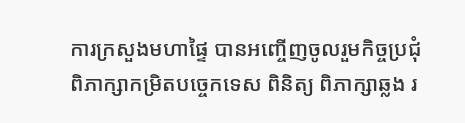ការក្រសួងមហាផ្ទៃ បានអញ្ចើញចូលរួមកិច្ចប្រជុំ ពិភាក្សាកម្រិតបច្ចេកទេស ពិនិត្យ ពិភាក្សាឆ្លង រ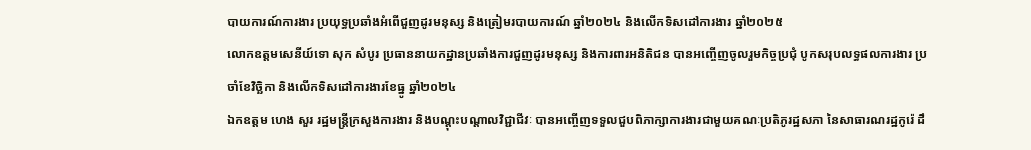បាយការណ៍ការងារ ប្រយុទ្ធប្រឆាំងអំពេីជួញដូរមនុស្ស និងត្រៀមរបាយការណ៍ ឆ្នាំ២០២៤ និងលេីកទិសដៅការងារ ឆ្នាំ២០២៥
លោកឧត្តមសេនីយ៍ទោ សុក សំបូរ ប្រធាននាយកដ្ឋានប្រឆាំងការជួញដូរមនុស្ស និងការពារអនិតិជន បានអញ្ចើញចូលរួមកិច្ចប្រជុំ បូកសរុបលទ្ធផលការងារ ប្រចាំខែវិច្ឆិកា និងលើកទិសដៅការងារខែធ្នូ ឆ្នាំ២០២៤
ឯកឧត្តម ហេង សួរ រដ្ឋមន្ត្រីក្រសួងការងារ និងបណ្តុះបណ្តាលវិជ្ជាជីវៈ បានអញ្ចើញទទួលជួបពិភាក្សាការងារជាមួយគណៈប្រតិភូរដ្ឋសភា នៃសាធារណរដ្ឋកូរ៉េ ដឹ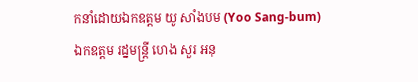កនាំដោយឯកឧត្តម យូ សាំងបម (Yoo Sang-bum)
ឯកឧត្តម រដ្នមន្ត្រី ហេង សួរ អនុ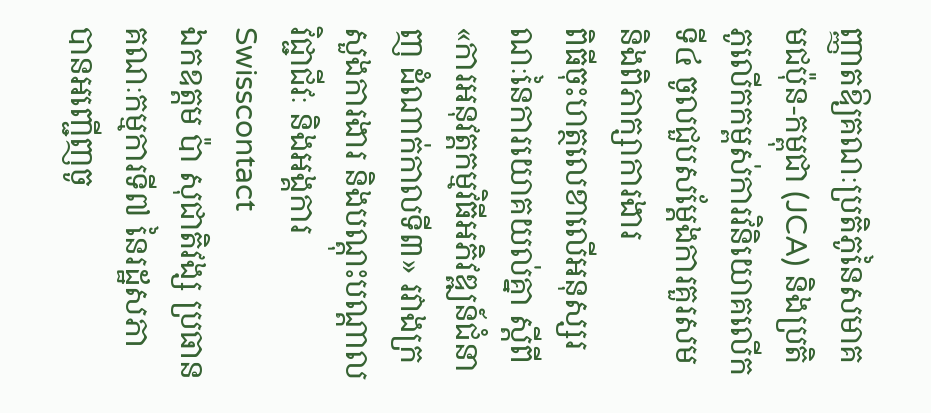ញ្ញាតឱ្យគណៈប្រតិភូនៃសមាគមជប៉ុន-កម្ពុជា (JCA) និងប្រតិភូលើកកម្ពស់ការវិនិយោគលើកទី៤ ចូលជួបសម្តែងការគួរសម និងពិភាក្សាការងារ
ពិធីចុះហត្ថលេខាលើអនុស្សរណៈនៃការយោគយល់គ្នា ស្តីពី «ការអនុវត្តកម្មវិធីអភិវឌ្ឍន៍ជំនាញ ដំណាក់កាលទី៣» រវាងក្រសួងការងារ និងបណ្តុះបណ្តាលវិជ្ជាជីវៈ និងអង្គការ Swisscontact
ឯកឧត្តម ប៉ា សុជាតិវង្ស ប្រធានគណៈកម្មការទី៧ នៃរដ្ឋសភា បានអញ្ជើញចូ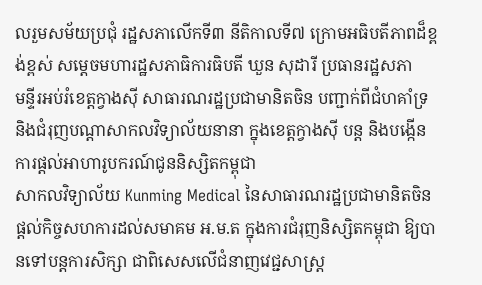លរួមសម័យប្រជុំ រដ្ឋសភាលើកទី៣ នីតិកាលទី៧ ក្រោមអធិបតីភាពដ៏ខ្ពង់ខ្ពស់ សម្តេចមហារដ្ឋសភាធិការធិបតី ឃួន សុដារី ប្រធានរដ្ឋសភា
មន្ទីរអប់រំខេត្តក្វាងស៊ី សាធារណរដ្ឋប្រជាមានិតចិន បញ្ជាក់ពីជំហគាំទ្រ និងជំរុញបណ្តាសាកលវិទ្យាល័យនានា ក្នុងខេត្តក្វាងស៊ី បន្ត និងបង្កើនការផ្តល់អាហារូបករណ៍ជូននិស្សិតកម្ពុជា
សាកលវិទ្យាល័យ Kunming Medical នៃសាធារណរដ្ឋប្រជាមានិតចិន ផ្តល់កិច្ចសហការដល់សមាគម អ.ម.ត ក្នុងការជំរុញនិស្សិតកម្ពុជា ឱ្យបានទៅបន្តការសិក្សា ជាពិសេសលើជំនាញវេជ្ជសាស្រ្ត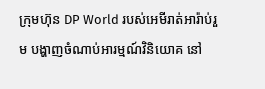ក្រុមហ៊ុន DP World របស់អេមីរាត់អារ៉ាប់រួម បង្ហាញចំណាប់អារម្មណ៍វិនិយោគ នៅ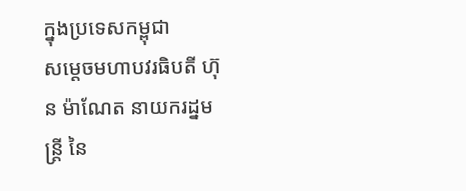ក្នុងប្រទេសកម្ពុជា
សម្ដេចមហាបវរធិបតី ហ៊ុន ម៉ាណែត នាយករដ្នមន្ត្រី នៃ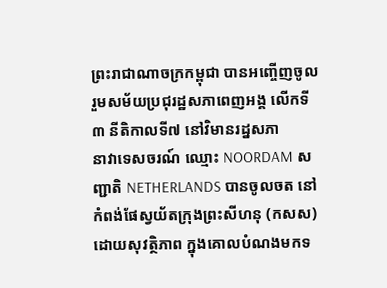ព្រះរាជាណាចក្រកម្ពុជា បានអញ្ចើញចូលរួមសម័យប្រជុរដ្ឋសភាពេញអង្គ លើកទី៣ នីតិកាលទី៧ នៅវិមានរដ្នសភា
នាវាទេសចរណ៍ ឈ្មោះ NOORDAM សញ្ជាតិ NETHERLANDS បានចូលចត នៅកំពង់ផែស្វយ័តក្រុងព្រះសីហនុ (កសស) ដោយសុវត្ថិភាព ក្នុងគោលបំណងមកទ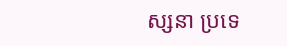ស្សនា ប្រទេ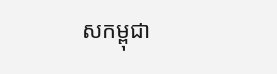សកម្ពុជា